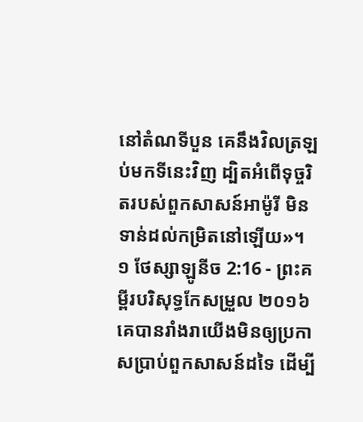នៅតំណទីបួន គេនឹងវិលត្រឡប់មកទីនេះវិញ ដ្បិតអំពើទុច្ចរិតរបស់ពួកសាសន៍អាម៉ូរី មិនទាន់ដល់កម្រិតនៅឡើយ»។
១ ថែស្សាឡូនីច 2:16 - ព្រះគម្ពីរបរិសុទ្ធកែសម្រួល ២០១៦ គេបានរាំងរាយើងមិនឲ្យប្រកាសប្រាប់ពួកសាសន៍ដទៃ ដើម្បី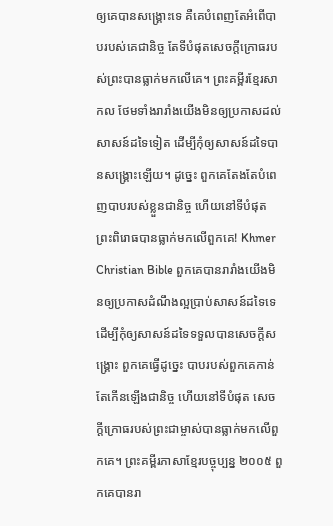ឲ្យគេបានសង្គ្រោះទេ គឺគេបំពេញតែអំពើបាបរបស់គេជានិច្ច តែទីបំផុតសេចក្ដីក្រោធរបស់ព្រះបានធ្លាក់មកលើគេ។ ព្រះគម្ពីរខ្មែរសាកល ថែមទាំងរារាំងយើងមិនឲ្យប្រកាសដល់សាសន៍ដទៃទៀត ដើម្បីកុំឲ្យសាសន៍ដទៃបានសង្គ្រោះឡើយ។ ដូច្នេះ ពួកគេតែងតែបំពេញបាបរបស់ខ្លួនជានិច្ច ហើយនៅទីបំផុត ព្រះពិរោធបានធ្លាក់មកលើពួកគេ! Khmer Christian Bible ពួកគេបានរារាំងយើងមិនឲ្យប្រកាសដំណឹងល្អប្រាប់សាសន៍ដទៃទេ ដើម្បីកុំឲ្យសាសន៍ដទៃទទួលបានសេចក្ដីសង្គ្រោះ ពួកគេធ្វើដូច្នេះ បាបរបស់ពួកគេកាន់តែកើនឡើងជានិច្ច ហើយនៅទីបំផុត សេចក្ដីក្រោធរបស់ព្រះជាម្ចាស់បានធ្លាក់មកលើពួកគេ។ ព្រះគម្ពីរភាសាខ្មែរបច្ចុប្បន្ន ២០០៥ ពួកគេបានរា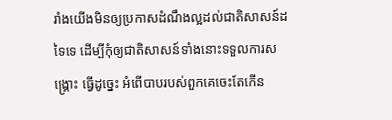រាំងយើងមិនឲ្យប្រកាសដំណឹងល្អដល់ជាតិសាសន៍ដទៃទេ ដើម្បីកុំឲ្យជាតិសាសន៍ទាំងនោះទទួលការសង្គ្រោះ ធ្វើដូច្នេះ អំពើបាបរបស់ពួកគេចេះតែកើន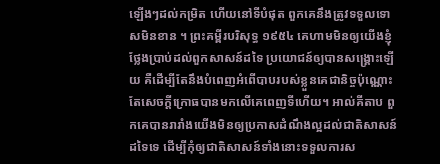ឡើងៗដល់កម្រិត ហើយនៅទីបំផុត ពួកគេនឹងត្រូវទទួលទោសមិនខាន ។ ព្រះគម្ពីរបរិសុទ្ធ ១៩៥៤ គេហាមមិនឲ្យយើងខ្ញុំថ្លែងប្រាប់ដល់ពួកសាសន៍ដទៃ ប្រយោជន៍ឲ្យបានសង្គ្រោះឡើយ គឺដើម្បីតែនឹងបំពេញអំពើបាបរបស់ខ្លួនគេជានិច្ចប៉ុណ្ណោះ តែសេចក្ដីក្រោធបានមកលើគេពេញទីហើយ។ អាល់គីតាប ពួកគេបានរារាំងយើងមិនឲ្យប្រកាសដំណឹងល្អដល់ជាតិសាសន៍ដទៃទេ ដើម្បីកុំឲ្យជាតិសាសន៍ទាំងនោះទទួលការស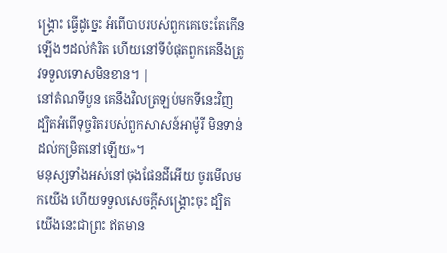ង្គ្រោះ ធ្វើដូច្នេះ អំពើបាបរបស់ពួកគេចេះតែកើនឡើងៗដល់កំរិត ហើយនៅទីបំផុតពួកគេនឹងត្រូវទទួលទោសមិនខាន។ |
នៅតំណទីបួន គេនឹងវិលត្រឡប់មកទីនេះវិញ ដ្បិតអំពើទុច្ចរិតរបស់ពួកសាសន៍អាម៉ូរី មិនទាន់ដល់កម្រិតនៅឡើយ»។
មនុស្សទាំងអស់នៅចុងផែនដីអើយ ចូរមើលមកយើង ហើយទទួលសេចក្ដីសង្គ្រោះចុះ ដ្បិតយើងនេះជាព្រះ ឥតមាន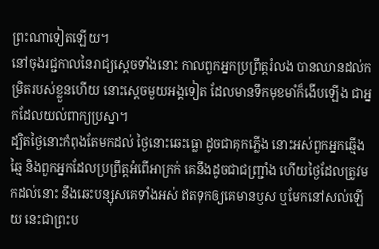ព្រះណាទៀតឡើយ។
នៅចុងរជ្ជកាលនៃរាជ្យស្ដេចទាំងនោះ កាលពួកអ្នកប្រព្រឹត្តរំលង បានឈានដល់កម្រិតរបស់ខ្លួនហើយ នោះស្តេចមួយអង្គទៀត ដែលមានទឹកមុខមាំក៏ងើបឡើង ជាអ្នកដែលយល់ពាក្យប្រស្នា។
ដ្បិតថ្ងៃនោះកំពុងតែមកដល់ ថ្ងៃនោះឆេះធ្លោ ដូចជាគុកភ្លើង នោះអស់ពួកអ្នកឆ្មើងឆ្មៃ និងពួកអ្នកដែលប្រព្រឹត្តអំពើអាក្រក់ គេនឹងដូចជាជញ្ជ្រាំង ហើយថ្ងៃដែលត្រូវមកដល់នោះ នឹងឆេះបន្សុសគេទាំងអស់ ឥតទុកឲ្យគេមានឫស ឬមែកនៅសល់ឡើយ នេះជាព្រះប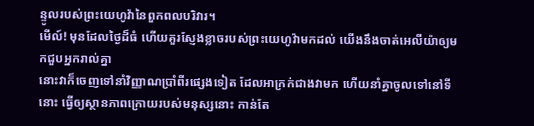ន្ទូលរបស់ព្រះយេហូវ៉ានៃពួកពលបរិវារ។
មើល៍! មុនដែលថ្ងៃដ៏ធំ ហើយគួរស្ញែងខ្លាចរបស់ព្រះយេហូវ៉ាមកដល់ យើងនឹងចាត់អេលីយ៉ាឲ្យមកជួបអ្នករាល់គ្នា
នោះវាក៏ចេញទៅនាំវិញ្ញាណប្រាំពីរផ្សេងទៀត ដែលអាក្រក់ជាងវាមក ហើយនាំគ្នាចូលទៅនៅទីនោះ ធ្វើឲ្យស្ថានភាពក្រោយរបស់មនុស្សនោះ កាន់តែ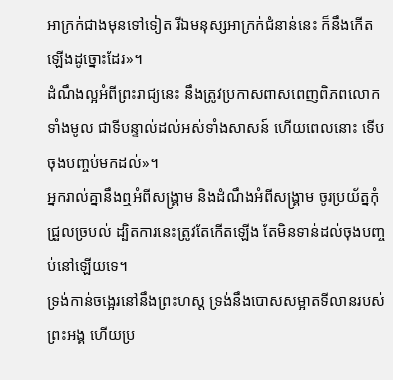អាក្រក់ជាងមុនទៅទៀត រីឯមនុស្សអាក្រក់ជំនាន់នេះ ក៏នឹងកើតឡើងដូច្នោះដែរ»។
ដំណឹងល្អអំពីព្រះរាជ្យនេះ នឹងត្រូវប្រកាសពាសពេញពិភពលោកទាំងមូល ជាទីបន្ទាល់ដល់អស់ទាំងសាសន៍ ហើយពេលនោះ ទើបចុងបញ្ចប់មកដល់»។
អ្នករាល់គ្នានឹងឮអំពីសង្គ្រាម និងដំណឹងអំពីសង្គ្រាម ចូរប្រយ័ត្នកុំជ្រួលច្របល់ ដ្បិតការនេះត្រូវតែកើតឡើង តែមិនទាន់ដល់ចុងបញ្ចប់នៅឡើយទេ។
ទ្រង់កាន់ចង្អេរនៅនឹងព្រះហស្ត ទ្រង់នឹងបោសសម្អាតទីលានរបស់ព្រះអង្គ ហើយប្រ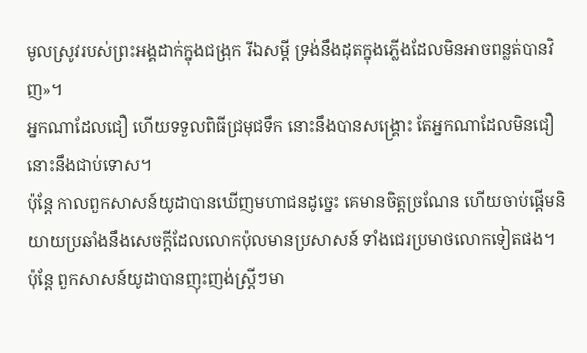មូលស្រូវរបស់ព្រះអង្គដាក់ក្នុងជង្រុក រីឯសម្ដី ទ្រង់នឹងដុតក្នុងភ្លើងដែលមិនអាចពន្លត់បានវិញ»។
អ្នកណាដែលជឿ ហើយទទួលពិធីជ្រមុជទឹក នោះនឹងបានសង្គ្រោះ តែអ្នកណាដែលមិនជឿ នោះនឹងជាប់ទោស។
ប៉ុន្ដែ កាលពួកសាសន៍យូដាបានឃើញមហាជនដូច្នេះ គេមានចិត្តច្រណែន ហើយចាប់ផ្ដើមនិយាយប្រឆាំងនឹងសេចក្តីដែលលោកប៉ុលមានប្រសាសន៍ ទាំងជេរប្រមាថលោកទៀតផង។
ប៉ុន្តែ ពួកសាសន៍យូដាបានញុះញង់ស្ត្រីៗមា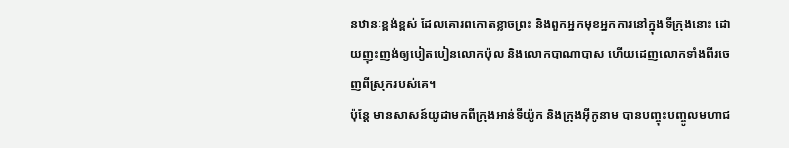នឋានៈខ្ពង់ខ្ពស់ ដែលគោរពកោតខ្លាចព្រះ និងពួកអ្នកមុខអ្នកការនៅក្នុងទីក្រុងនោះ ដោយញុះញង់ឲ្យបៀតបៀនលោកប៉ុល និងលោកបាណាបាស ហើយដេញលោកទាំងពីរចេញពីស្រុករបស់គេ។
ប៉ុន្តែ មានសាសន៍យូដាមកពីក្រុងអាន់ទីយ៉ូក និងក្រុងអ៊ីកូនាម បានបញ្ចុះបញ្ចូលមហាជ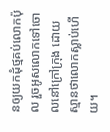នឲ្យយកដុំថ្មគប់លោកប៉ុល រួចអូសលោកទៅចោលនៅក្រៅក្រុង ដោយស្មានថាលោកស្លាប់ហើយ។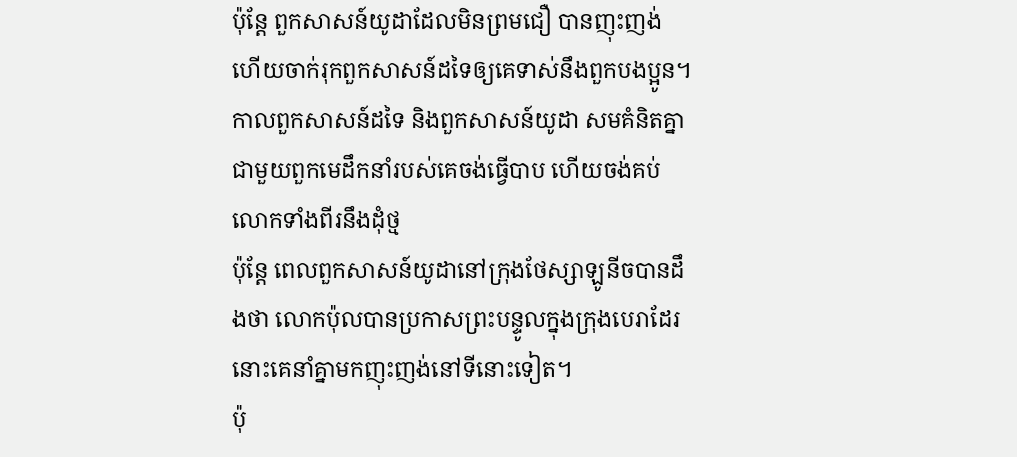ប៉ុន្តែ ពួកសាសន៍យូដាដែលមិនព្រមជឿ បានញុះញង់ ហើយចាក់រុកពួកសាសន៍ដទៃឲ្យគេទាស់នឹងពួកបងប្អូន។
កាលពួកសាសន៍ដទៃ និងពួកសាសន៍យូដា សមគំនិតគ្នាជាមួយពួកមេដឹកនាំរបស់គេចង់ធ្វើបាប ហើយចង់គប់លោកទាំងពីរនឹងដុំថ្ម
ប៉ុន្ដែ ពេលពួកសាសន៍យូដានៅក្រុងថែស្សាឡូនីចបានដឹងថា លោកប៉ុលបានប្រកាសព្រះបន្ទូលក្នុងក្រុងបេរាដែរ នោះគេនាំគ្នាមកញុះញង់នៅទីនោះទៀត។
ប៉ុ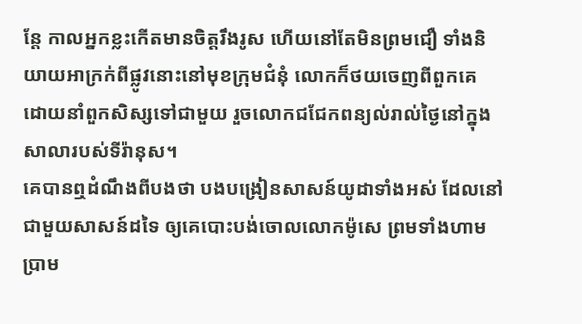ន្ដែ កាលអ្នកខ្លះកើតមានចិត្តរឹងរូស ហើយនៅតែមិនព្រមជឿ ទាំងនិយាយអាក្រក់ពីផ្លូវនោះនៅមុខក្រុមជំនុំ លោកក៏ថយចេញពីពួកគេ ដោយនាំពួកសិស្សទៅជាមួយ រួចលោកជជែកពន្យល់រាល់ថ្ងៃនៅក្នុងសាលារបស់ទីរ៉ានុស។
គេបានឮដំណឹងពីបងថា បងបង្រៀនសាសន៍យូដាទាំងអស់ ដែលនៅជាមួយសាសន៍ដទៃ ឲ្យគេបោះបង់ចោលលោកម៉ូសេ ព្រមទាំងហាមប្រាម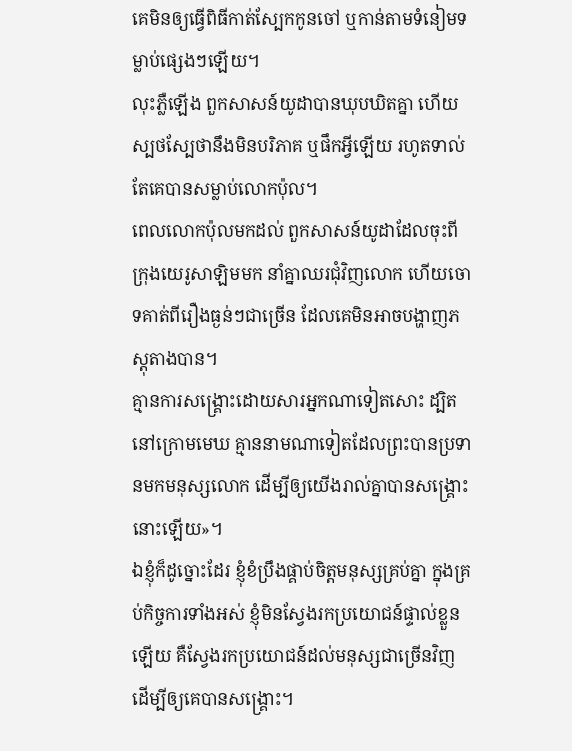គេមិនឲ្យធ្វើពិធីកាត់ស្បែកកូនចៅ ឬកាន់តាមទំនៀមទម្លាប់ផ្សេងៗឡើយ។
លុះភ្លឺឡើង ពួកសាសន៍យូដាបានឃុបឃិតគ្នា ហើយស្បថស្បែថានឹងមិនបរិភាគ ឬផឹកអ្វីឡើយ រហូតទាល់តែគេបានសម្លាប់លោកប៉ុល។
ពេលលោកប៉ុលមកដល់ ពួកសាសន៍យូដាដែលចុះពីក្រុងយេរូសាឡិមមក នាំគ្នាឈរជុំវិញលោក ហើយចោទគាត់ពីរឿងធ្ងន់ៗជាច្រើន ដែលគេមិនអាចបង្ហាញភស្តុតាងបាន។
គ្មានការសង្គ្រោះដោយសារអ្នកណាទៀតសោះ ដ្បិតនៅក្រោមមេឃ គ្មាននាមណាទៀតដែលព្រះបានប្រទានមកមនុស្សលោក ដើម្បីឲ្យយើងរាល់គ្នាបានសង្គ្រោះនោះឡើយ»។
ឯខ្ញុំក៏ដូច្នោះដែរ ខ្ញុំខំប្រឹងផ្គាប់ចិត្តមនុស្សគ្រប់គ្នា ក្នុងគ្រប់កិច្ចការទាំងអស់ ខ្ញុំមិនស្វែងរកប្រយោជន៍ផ្ទាល់ខ្លួនឡើយ គឺស្វែងរកប្រយោជន៍ដល់មនុស្សជាច្រើនវិញ ដើម្បីឲ្យគេបានសង្គ្រោះ។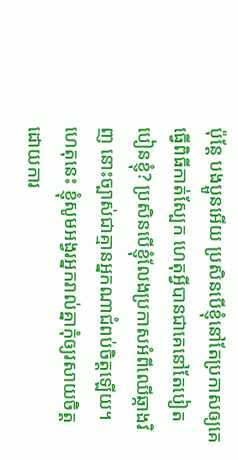ប៉ុន្តែ បងប្អូនអើយ ប្រសិនបើខ្ញុំនៅតែប្រកាសឲ្យគេធ្វើពិធីកាត់ស្បែក ហេតុអ្វីបានជាគេនៅតែបៀតបៀនខ្ញុំ? ប្រសិនបើខ្ញុំលែងប្រកាសអំពីឈើឆ្កាងវិញ នោះច្បាស់ជាគ្មានអ្នកណាជំពប់ចិត្តឡើយ។
ហេតុនេះ ខ្ញុំសូមអង្វរអ្នករាល់គ្នាកុំឲ្យរសាយចិត្ត ដោយការ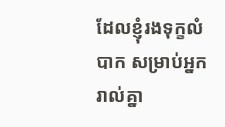ដែលខ្ញុំរងទុក្ខលំបាក សម្រាប់អ្នករាល់គ្នា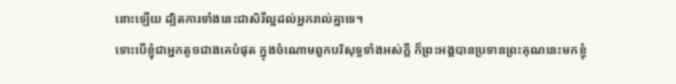នោះឡើយ ដ្បិតការទាំងនេះជាសិរីល្អដល់អ្នករាល់គ្នាទេ។
ទោះបើខ្ញុំជាអ្នកតូចជាងគេបំផុត ក្នុងចំណោមពួកបរិសុទ្ធទាំងអស់ក្តី ក៏ព្រះអង្គបានប្រទានព្រះគុណនេះមកខ្ញុំ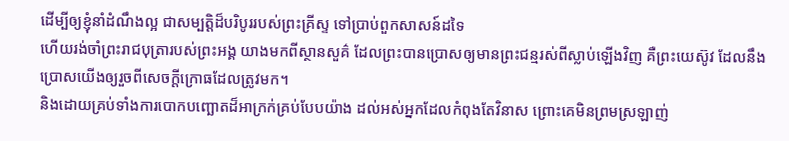ដើម្បីឲ្យខ្ញុំនាំដំណឹងល្អ ជាសម្បត្តិដ៏បរិបូររបស់ព្រះគ្រីស្ទ ទៅប្រាប់ពួកសាសន៍ដទៃ
ហើយរង់ចាំព្រះរាជបុត្រារបស់ព្រះអង្គ យាងមកពីស្ថានសួគ៌ ដែលព្រះបានប្រោសឲ្យមានព្រះជន្មរស់ពីស្លាប់ឡើងវិញ គឺព្រះយេស៊ូវ ដែលនឹងប្រោសយើងឲ្យរួចពីសេចក្ដីក្រោធដែលត្រូវមក។
និងដោយគ្រប់ទាំងការបោកបញ្ឆោតដ៏អាក្រក់គ្រប់បែបយ៉ាង ដល់អស់អ្នកដែលកំពុងតែវិនាស ព្រោះគេមិនព្រមស្រឡាញ់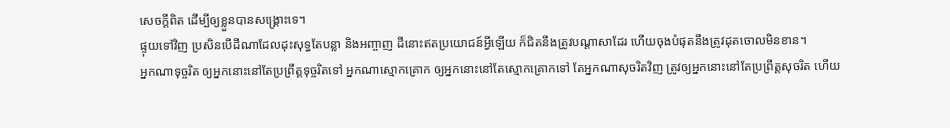សេចក្ដីពិត ដើម្បីឲ្យខ្លួនបានសង្គ្រោះទេ។
ផ្ទុយទៅវិញ ប្រសិនបើដីណាដែលដុះសុទ្ធតែបន្លា និងអញ្ចាញ ដីនោះឥតប្រយោជន៍អ្វីឡើយ ក៏ជិតនឹងត្រូវបណ្តាសាដែរ ហើយចុងបំផុតនឹងត្រូវដុតចោលមិនខាន។
អ្នកណាទុច្ចរិត ឲ្យអ្នកនោះនៅតែប្រព្រឹត្តទុច្ចរិតទៅ អ្នកណាស្មោកគ្រោក ឲ្យអ្នកនោះនៅតែស្មោកគ្រោកទៅ តែអ្នកណាសុចរិតវិញ ត្រូវឲ្យអ្នកនោះនៅតែប្រព្រឹត្តសុចរិត ហើយ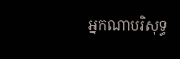អ្នកណាបរិសុទ្ធ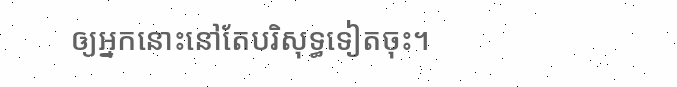ឲ្យអ្នកនោះនៅតែបរិសុទ្ធទៀតចុះ។